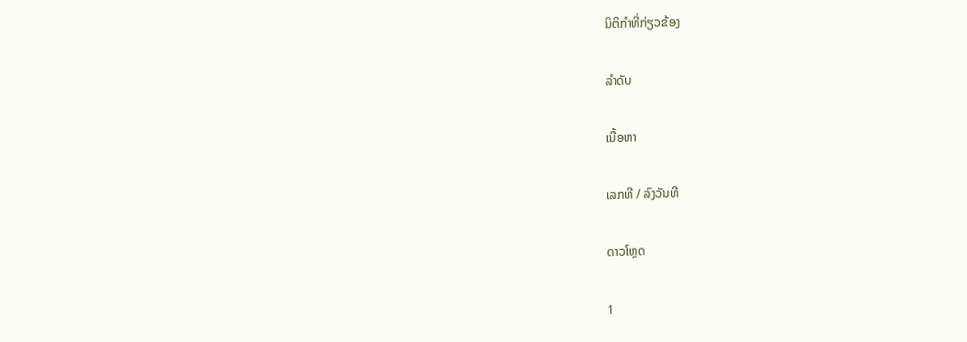ນິຕິກຳທີ່ກ່ຽວຂ້ອງ

ລຳດັບ

ເນື້ອຫາ

ເລກທີ / ລົງວັນທີ

ດາວໂຫຼດ

1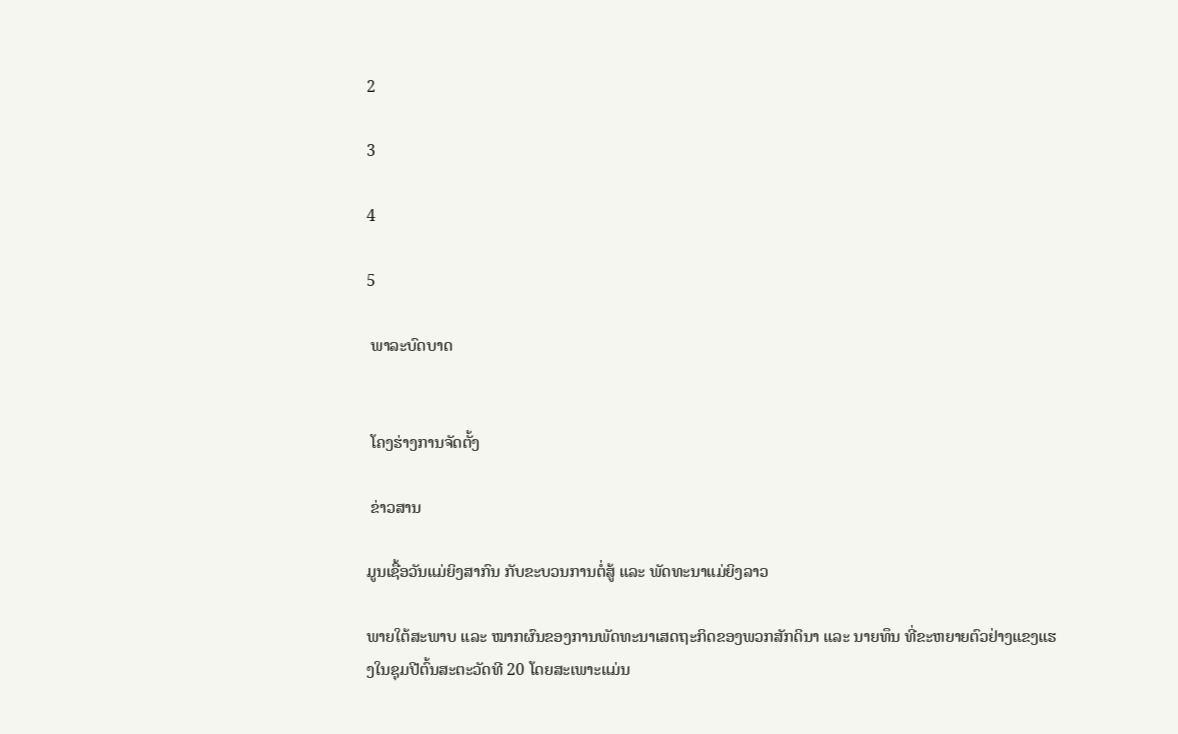2

3

4

5

 ພາລະບົດບາດ


 ໂຄງຮ່າງການຈັດຕັ້ງ

 ຂ່າວສານ

ມູນເຊື້ອວັນແມ່ຍິງສາກົນ ກັບຂະບວນການຕໍ່ສູ້ ແລະ ພັດທະນາແມ່ຍິງລາວ

ພາຍໃຕ້ສະພາບ ແລະ ໝາກຜົນຂອງການພັດທະນາເສດຖະກິດຂອງພວກສັກດິນາ ແລະ ນາຍທຶນ ທີ່ຂະຫຍາຍຕົວຢ່າງແຂງແຮງໃນຊຸມປີຕົ້ນສະຕະວັດທີ 20 ໂດຍສະເພາະແມ່ນ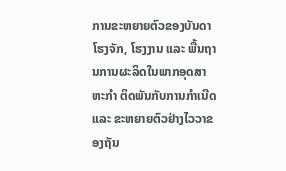ການຂະຫຍາຍຕົວຂອງບັນດາໂຮງຈັກ, ໂຮງງານ ແລະ ພື້ນຖານການຜະລິດໃນພາກອຸດສາຫະກໍາ ຕິດພັນກັບການກໍາເນີດ ແລະ ຂະຫຍາຍຕົວຢ່າງໄວວາຂອງຖັນ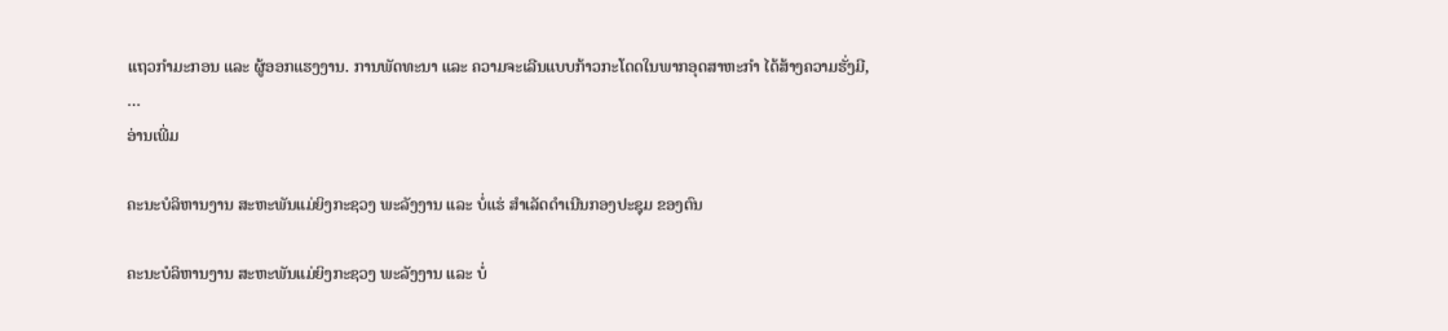ແຖວກໍາມະກອນ ແລະ ຜູ້ອອກແຮງງານ. ການພັດທະນາ ແລະ ຄວາມຈະເລີນແບບກ້າວກະໂດດໃນພາກອຸດສາຫະກໍາ ໄດ້ສ້າງຄວາມຮັ່ງມີ, …
ອ່ານເພີ່ມ

ຄະນະບໍລິຫານງານ ສະຫະພັນແມ່ຍິງກະຊວງ ພະລັງງານ ແລະ ບໍ່ແຮ່ ສຳເລັດດຳເນີນກອງປະຊຸມ ຂອງຕົນ

ຄະນະບໍລິຫານງານ ສະຫະພັນແມ່ຍິງກະຊວງ ພະລັງງານ ແລະ ບໍ່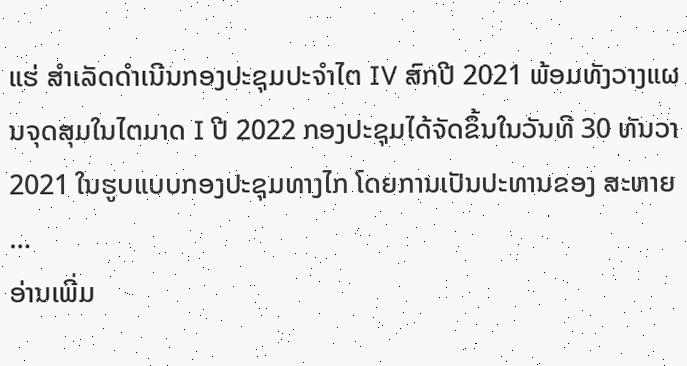ແຮ່ ສຳເລັດດຳເນີນກອງປະຊຸມປະຈຳໄຕ IV ສົກປີ 2021 ພ້ອມທັງວາງແຜນຈຸດສຸມໃນໄຕມາດ I ປີ 2022 ກອງປະຊຸມໄດ້ຈັດຂຶ້ນໃນວັນທີ 30 ທັນວາ 2021 ໃນຮູບແບບກອງປະຊຸມທາງໄກ ໂດຍການເປັນປະທານຂອງ ສະຫາຍ …
ອ່ານເພີ່ມ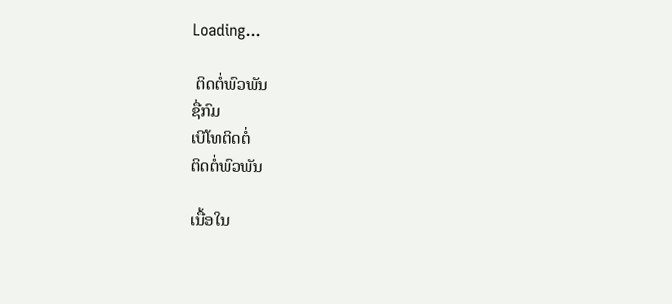Loading...

 ຕິດຕໍ່ພົວພັນ
ຊື່ກົມ
ເບີໂທຕິດຕໍ່
ຕິດຕໍ່ພົວພັນ

ເນື້ອໃນ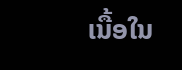ເນື້ອໃນ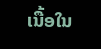ເນື້ອໃນ